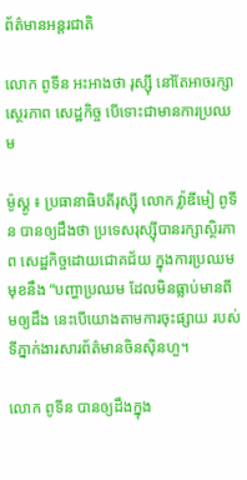ព័ត៌មានអន្តរជាតិ

លោក ពូទីន អះអាងថា រុស្ស៊ី នៅតែអាចរក្សាស្ថេរភាព សេដ្ឋកិច្ច បើទោះជាមានការប្រឈម

ម៉ូស្គូ ៖ ប្រធានាធិបតីរុស្ស៊ី លោក វ្ល៉ាឌីមៀ ពូទីន បានឲ្យដឹងថា ប្រទេសរុស្ស៊ីបានរក្សាស្ថិរភាព សេដ្ឋកិច្ចដោយជោគជ័យ ក្នុងការប្រឈមមុខនឹង “បញ្ហាប្រឈម ដែលមិនធ្លាប់មានពីមឲ្យដឹង នេះបើយោងតាមការចុះផ្សាយ របស់ទីភ្នាក់ងារសារព័ត៌មានចិនស៊ិនហួ។

លោក ពូទីន បានឲ្យដឹងក្នុង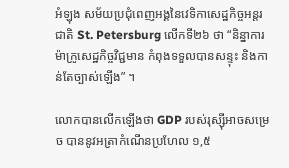អំឡុង សម័យប្រជុំពេញអង្គនៃវេទិកាសេដ្ឋកិច្ចអន្តរជាតិ St. Petersburg លើកទី២៦ ថា “និន្នាការម៉ាក្រូសេដ្ឋកិច្ចវិជ្ជមាន កំពុងទទួលបានសន្ទុះ និងកាន់តែច្បាស់ឡើង” ។

លោកបានលើកឡើងថា GDP របស់រុស្ស៊ីអាចសម្រេច បាននូវអត្រាកំណើនប្រហែល ១,៥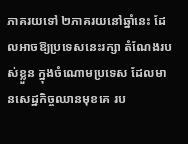ភាគរយទៅ ២ភាគរយនៅឆ្នាំនេះ ដែលអាចឱ្យប្រទេសនេះរក្សា តំណែងរបស់ខ្លួន ក្នុងចំណោមប្រទេស ដែលមានសេដ្ឋកិច្ចឈានមុខគេ រប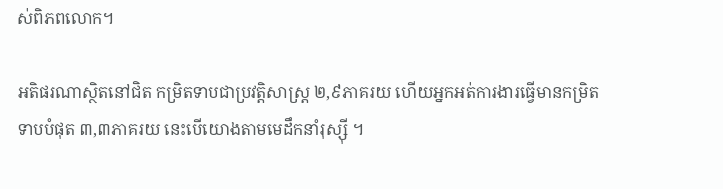ស់ពិភពលោក។

អតិផរណាស្ថិតនៅជិត កម្រិតទាបជាប្រវត្តិសាស្ត្រ ២,៩ភាគរយ ហើយអ្នកអត់ការងារធ្វើមានកម្រិតទាបបំផុត ៣,៣ភាគរយ នេះបើយោងតាមមេដឹកនាំរុស្ស៊ី ។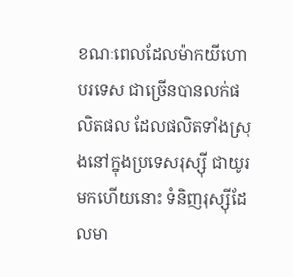ខណៈពេលដែលម៉ាកយីហោបរទេស ជាច្រើនបានលក់ផលិតផល ដែលផលិតទាំងស្រុងនៅក្នុងប្រទេសរុស្ស៊ី ជាយូរមកហើយនោះ ទំនិញរុស្ស៊ីដែលមា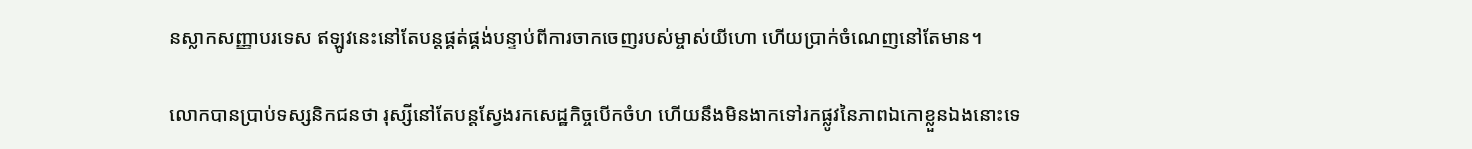នស្លាកសញ្ញាបរទេស ឥឡូវនេះនៅតែបន្តផ្គត់ផ្គង់បន្ទាប់ពីការចាកចេញរបស់ម្ចាស់យីហោ ហើយប្រាក់ចំណេញនៅតែមាន។

លោកបានប្រាប់ទស្សនិកជនថា រុស្សីនៅតែបន្តស្វែងរកសេដ្ឋកិច្ចបើកចំហ ហើយនឹងមិនងាកទៅរកផ្លូវនៃភាពឯកោខ្លួនឯងនោះទេ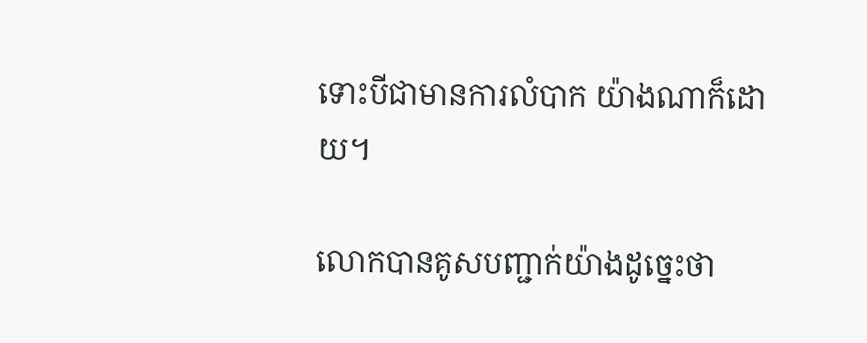ទោះបីជាមានការលំបាក យ៉ាងណាក៏ដោយ។

លោកបានគូសបញ្ជាក់យ៉ាងដូច្នេះថា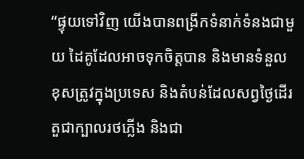“ផ្ទុយទៅវិញ យើងបានពង្រីកទំនាក់ទំនងជាមួយ ដៃគូដែលអាចទុកចិត្តបាន និងមានទំនួលខុសត្រូវក្នុងប្រទេស និងតំបន់ដែលសព្វថ្ងៃដើរតួជាក្បាលរថភ្លើង និងជា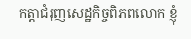កត្តាជំរុញសេដ្ឋកិច្ចពិភពលោក ខ្ញុំ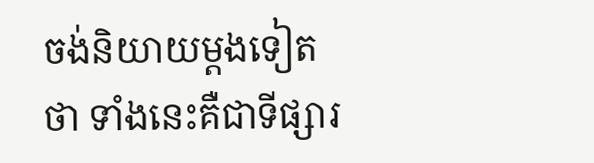ចង់និយាយម្តងទៀតថា ទាំងនេះគឺជាទីផ្សារ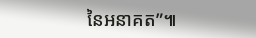នៃអនាគត”៕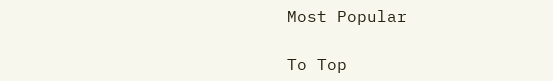Most Popular

To Top